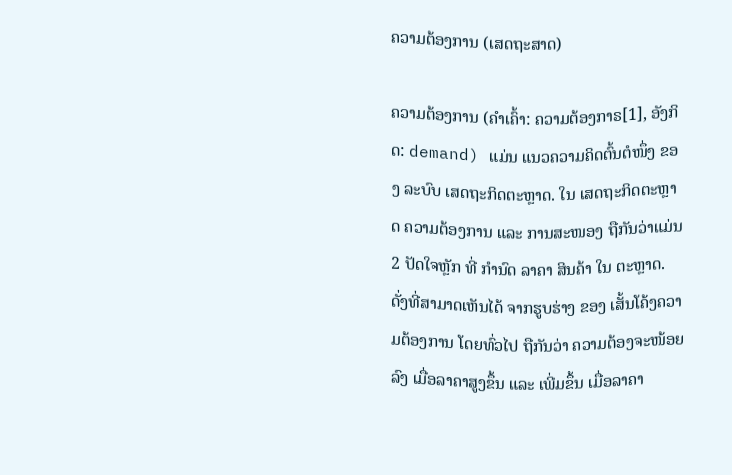ຄວາມຕ້ອງການ (ເສດຖະສາດ)

ຄວາມຕ້ອງການ (ຄຳເຄົ້າ: ຄວາມຕ້ອງກາຣ[1], ອັງກິດ: demand) ແມ່ນ ແນວຄວາມຄິດຕົ້ນຕໍໜຶ່ງ ຂອງ ລະບົບ ເສດຖະກິດຕະຫຼາດ. ໃນ ເສດຖະກິດຕະຫຼາດ ຄວາມຕ້ອງການ ແລະ ການສະໜອງ ຖືກັນວ່າແມ່ນ 2 ປັດໃຈຫຼັກ ທີ່ ກຳນົດ ລາຄາ ສິນຄ້າ ໃນ ຕະຫຼາດ. ດັ່ງທີ່ສາມາດເຫັນໄດ້ ຈາກຮູບຮ່າງ ຂອງ ເສັ້ນໂຄ້ງຄວາມຕ້ອງການ ໂດຍທົ່ວໄປ ຖືກັນວ່າ ຄວາມຕ້ອງຈະໜ້ອຍລົງ ເມື່ອລາຄາສູງຂຶ້ນ ແລະ ເພີ່ມຂຶ້ນ ເມື່ອລາຄາ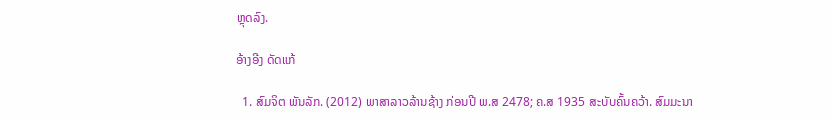ຫຼຸດລົງ.

ອ້າງອີງ ດັດແກ້

  1. ສົມຈິຕ ພັນລັກ. (2012) ພາສາລາວລ້ານຊ້າງ ກ່ອນປີ ພ.ສ 2478; ຄ.ສ 1935 ສະບັບຄົ້ນຄວ້າ. ສົມມະນາ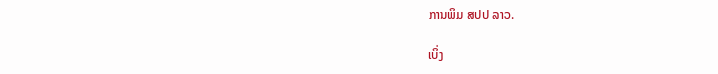ການພິມ ສປປ ລາວ.

ເບິ່ງ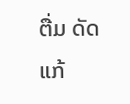ຕື່ມ ດັດແກ້